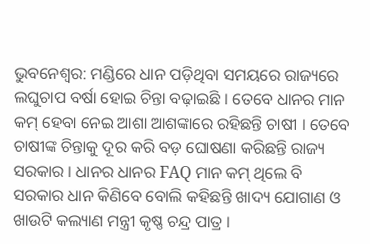ଭୁବନେଶ୍ୱର: ମଣ୍ଡିରେ ଧାନ ପଡ଼ିଥିବା ସମୟରେ ରାଜ୍ୟରେ ଲଘୁଚାପ ବର୍ଷା ହୋଇ ଚିନ୍ତା ବଢ଼ାଇଛି । ତେବେ ଧାନର ମାନ କମ୍ ହେବା ନେଇ ଆଶା ଆଶଙ୍କାରେ ରହିଛନ୍ତି ଚାଷୀ । ତେବେ ଚାଷୀଙ୍କ ଚିନ୍ତାକୁ ଦୂର କରି ବଡ଼ ଘୋଷଣା କରିଛନ୍ତି ରାଜ୍ୟ ସରକାର । ଧାନର ଧାନର FAQ ମାନ କମ୍ ଥିଲେ ବି ସରକାର ଧାନ କିଣିବେ ବୋଲି କହିଛନ୍ତି ଖାଦ୍ୟ ଯୋଗାଣ ଓ ଖାଉଟି କଲ୍ୟାଣ ମନ୍ତ୍ରୀ କୃଷ୍ଣ ଚନ୍ଦ୍ର ପାତ୍ର ।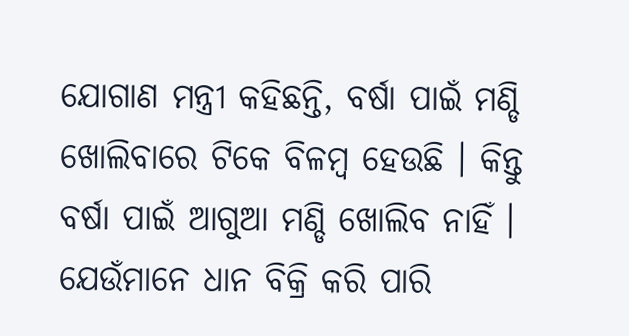ଯୋଗାଣ ମନ୍ତ୍ରୀ କହିଛନ୍ତି, ବର୍ଷା ପାଇଁ ମଣ୍ଡି ଖୋଲିବାରେ ଟିକେ ବିଳମ୍ବ ହେଉଛି । କିନ୍ତୁ ବର୍ଷା ପାଇଁ ଆଗୁଆ ମଣ୍ଡି ଖୋଲିବ ନାହିଁ । ଯେଉଁମାନେ ଧାନ ବିକ୍ରି କରି ପାରି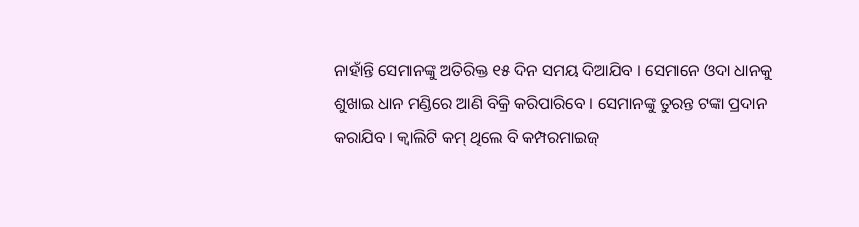ନାହାଁନ୍ତି ସେମାନଙ୍କୁ ଅତିରିକ୍ତ ୧୫ ଦିନ ସମୟ ଦିଆଯିବ । ସେମାନେ ଓଦା ଧାନକୁ ଶୁଖାଇ ଧାନ ମଣ୍ଡିରେ ଆଣି ବିକ୍ରି କରିପାରିବେ । ସେମାନଙ୍କୁ ତୁରନ୍ତ ଟଙ୍କା ପ୍ରଦାନ କରାଯିବ । କ୍ୱାଲିଟି କମ୍ ଥିଲେ ବି କମ୍ପରମାଇଜ୍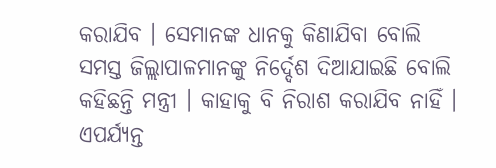କରାଯିବ । ସେମାନଙ୍କ ଧାନକୁ କିଣାଯିବା ବୋଲି ସମସ୍ତ ଜିଲ୍ଲାପାଳମାନଙ୍କୁ ନିର୍ଦ୍ଦେଶ ଦିଆଯାଇଛି ବୋଲି କହିଛନ୍ତି ମନ୍ତ୍ରୀ । କାହାକୁ ବି ନିରାଶ କରାଯିବ ନାହିଁ । ଏପର୍ଯ୍ୟନ୍ତ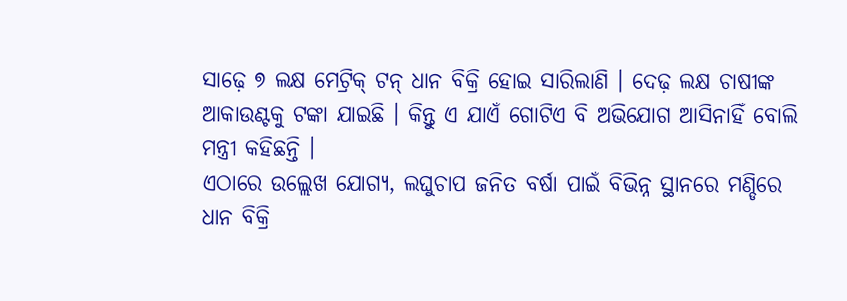ସାଢ଼େ ୭ ଲକ୍ଷ ମେଟ୍ରିକ୍ ଟନ୍ ଧାନ ବିକ୍ରି ହୋଇ ସାରିଲାଣି । ଦେଢ଼ ଲକ୍ଷ ଚାଷୀଙ୍କ ଆକାଉଣ୍ଟକୁ ଟଙ୍କା ଯାଇଛି । କିନ୍ତୁ ଏ ଯାଏଁ ଗୋଟିଏ ବି ଅଭିଯୋଗ ଆସିନାହିଁ ବୋଲି ମନ୍ତ୍ରୀ କହିଛନ୍ତି ।
ଏଠାରେ ଉଲ୍ଲେଖ ଯୋଗ୍ୟ, ଲଘୁଚାପ ଜନିତ ବର୍ଷା ପାଇଁ ବିଭିନ୍ନ ସ୍ଥାନରେ ମଣ୍ଡିରେ ଧାନ ବିକ୍ରି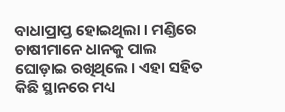ବାଧାପ୍ରାପ୍ତ ହୋଇଥିଲା । ମଣ୍ଡିରେ ଚାଷୀମାନେ ଧାନକୁ ପାଲ ଘୋଡ଼ାଇ ରଖିଥିଲେ । ଏହା ସହିତ କିଛି ସ୍ଥାନରେ ମଧ୍ୟ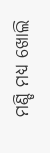ମଣ୍ଡି ମଧ୍ୟ ଖୋଲି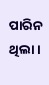ପାରିନ ଥିଲା ।